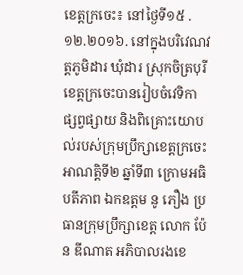ខេត្តក្រចេះ៖ នៅថ្ងៃទី១៥ .១២.២០១៦. នៅក្នុងបរិវេណវត្តភូមិដារ ឃុំដារ ស្រុកចិត្របុរី ខេត្តក្រចេះបានរៀបចំវេទិកា ផ្សព្វផ្សាយ និងពិគ្រោះយោបល់របស់ក្រុមប្រឹក្សាខេត្តក្រចេះ អាណត្តិទី២ ឆ្នាំទី៣ ក្រោមអធិបតីភាព ឯកឧត្តម នូ ភឿង ប្រធានក្រុមប្រឹក្សាខេត្ត លោក ប៉ែន ឌីណាត អភិបាលរងខេ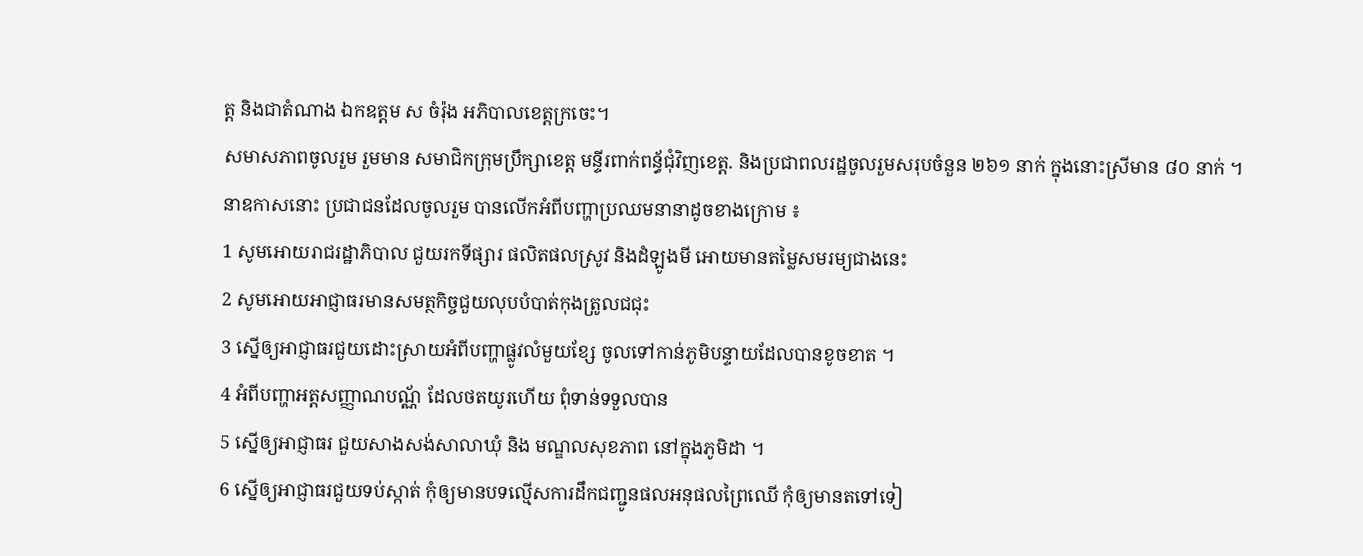ត្ត និងជាតំណាង ឯកឧត្តម ស ចំរ៉ុង អភិបាលខេត្តក្រចេះ។
សមាសភាពចូលរួម រួមមាន សមាជិកក្រុមប្រឹក្សាខេត្ត មន្ទីរពាក់ពន្ធ័ជុំវិញខេត្ត. និងប្រជាពលរដ្ឋចូលរួមសរុបចំនួន ២៦១ នាក់ ក្នុងនោះស្រីមាន ៨០ នាក់ ។
នាឧកាសនោះ ប្រជាជនដែលចូលរួម បានលើកអំពីបញ្ហាប្រឈមនានាដូចខាងក្រោម ៖
1 សូមអោយរាជរដ្ឋាភិបាល ជួយរកទីផ្សារ ផលិតផលស្រូវ និងដំឡូងមី អោយមានតម្លៃសមរម្យជាងនេះ
2 សូមអោយអាជ្ញាធរមានសមត្ថកិច្ចជួយលុបបំបាត់កុងត្រូលជជុះ
3 ស្នើឲ្យអាជ្ញាធរជួយដោះស្រាយអំពីបញ្ហាផ្លូវលំមួយខ្សែ ចូលទៅកាន់ភូមិបន្ទាយដែលបានខូចខាត ។
4 អំពីបញ្ហាអត្តសញ្ញាណបណ្ណ័ ដែលថតយូរហើយ ពុំទាន់ទទួលបាន
5 ស្នើឲ្យអាជ្ញាធរ ជួយសាងសង់សាលាឃុំ និង មណ្ឌលសុខភាព នៅក្នុងភូមិដា ។
6 ស្នើឲ្យអាជ្ញាធរជួយទប់ស្កាត់ កុំឲ្យមានបទល្មើសការដឹកជញ្ជូនផលអនុផលព្រៃឈើ កុំឲ្យមានតទៅទៀ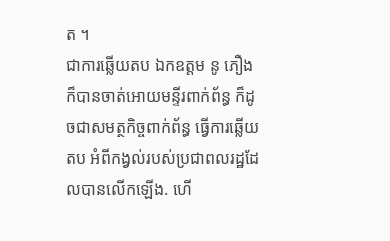ត ។
ជាការឆ្លើយតប ឯកឧត្តម នូ ភឿង ក៏បានចាត់អោយមន្ទីរពាក់ព័ន្ធ ក៏ដូចជាសមត្ថកិច្ចពាក់ព័ន្ធ ធ្វើការឆ្លើយតប អំពីកង្វល់របស់ប្រជាពលរដ្ឋដែលបានលើកឡើង. ហើ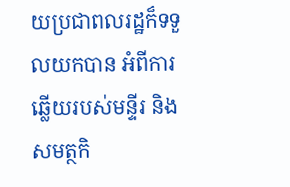យប្រជាពលរដ្ឋក៏ទទួលយកបាន អំពីការឆ្លើយរបស់មន្ទីរ និងសមត្ថកិ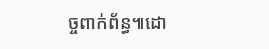ច្ចពាក់ព័ន្ធ៕ដោ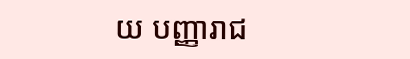យ បញ្ញារាជ